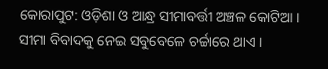କୋରାପୁଟ: ଓଡ଼ିଶା ଓ ଆନ୍ଧ୍ର ସୀମାବର୍ତ୍ତୀ ଅଞ୍ଚଳ କୋଟିଆ । ସୀମା ବିବାଦକୁ ନେଇ ସବୁବେଳେ ଚର୍ଚ୍ଚାରେ ଥାଏ ।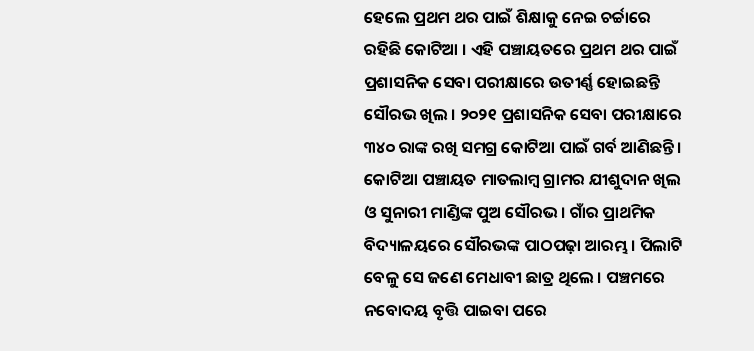ହେଲେ ପ୍ରଥମ ଥର ପାଇଁ ଶିକ୍ଷାକୁ ନେଇ ଚର୍ଚ୍ଚାରେ ରହିଛି କୋଟିଆ । ଏହି ପଞ୍ଚାୟତରେ ପ୍ରଥମ ଥର ପାଇଁ ପ୍ରଶାସନିକ ସେବା ପରୀକ୍ଷାରେ ଉତୀର୍ଣ୍ଣ ହୋଇଛନ୍ତି ସୌରଭ ଖିଲ । ୨୦୨୧ ପ୍ରଶାସନିକ ସେବା ପରୀକ୍ଷାରେ ୩୪୦ ରାଙ୍କ ରଖି ସମଗ୍ର କୋଟିଆ ପାଇଁ ଗର୍ବ ଆଣିଛନ୍ତି ।
କୋଟିଆ ପଞ୍ଚାୟତ ମାତଲାମ୍ବ ଗ୍ରାମର ଯୀଶୁଦାନ ଖିଲ ଓ ସୁନାରୀ ମାଣ୍ଡିଙ୍କ ପୁଅ ସୌରଭ । ଗାଁର ପ୍ରାଥମିକ ବିଦ୍ୟାଳୟରେ ସୌରଭଙ୍କ ପାଠପଢ଼ା ଆରମ୍ଭ । ପିଲାଟି ବେଳୁ ସେ ଜଣେ ମେଧାବୀ ଛାତ୍ର ଥିଲେ । ପଞ୍ଚମରେ ନବୋଦୟ ବୃତ୍ତି ପାଇବା ପରେ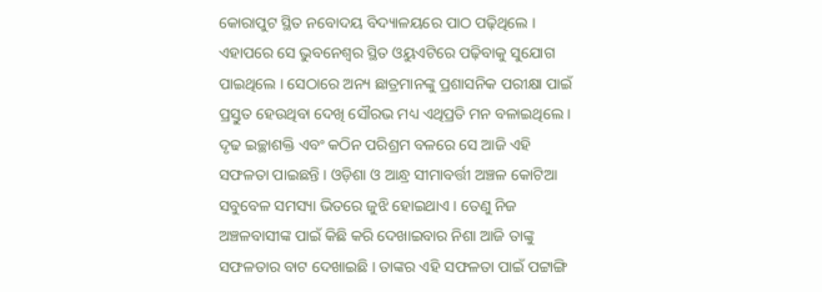କୋରାପୁଟ ସ୍ଥିତ ନବୋଦୟ ବିଦ୍ୟାଳୟରେ ପାଠ ପଢ଼ିଥିଲେ । ଏହାପରେ ସେ ଭୁବନେଶ୍ବର ସ୍ଥିତ ଓୟୁଏଟିରେ ପଢ଼ିବାକୁ ସୁଯୋଗ ପାଇଥିଲେ । ସେଠାରେ ଅନ୍ୟ ଛାତ୍ରମାନଙ୍କୁ ପ୍ରଶାସନିକ ପରୀକ୍ଷା ପାଇଁ ପ୍ରସ୍ତୁତ ହେଉଥିବା ଦେଖି ସୌରଭ ମଧ୍ୟ ଏଥିପ୍ରତି ମନ ବଳାଇଥିଲେ । ଦୃଢ ଇଚ୍ଛାଶକ୍ତି ଏବଂ କଠିନ ପରିଶ୍ରମ ବଳରେ ସେ ଆଜି ଏହି ସଫଳତା ପାଇଛନ୍ତି । ଓଡ଼ିଶା ଓ ଆନ୍ଧ୍ର ସୀମାବର୍ତ୍ତୀ ଅଞ୍ଚଳ କୋଟିଆ ସବୁବେଳ ସମସ୍ୟା ଭିତରେ ଜୁଝି ହୋଇଥାଏ । ତେଣୁ ନିଜ ଅଞ୍ଚଳବାସୀଙ୍କ ପାଇଁ କିଛି କରି ଦେଖାଇବାର ନିଶା ଆଜି ତାଙ୍କୁ ସଫଳତାର ବାଟ ଦେଖାଇଛି । ତାଙ୍କର ଏହି ସଫଳତା ପାଇଁ ପଟ୍ଟାଙ୍ଗି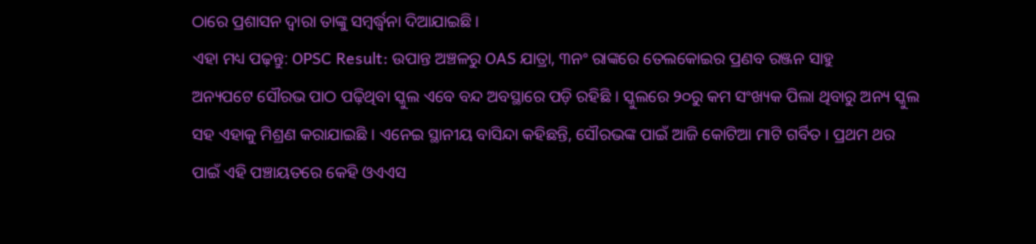ଠାରେ ପ୍ରଶାସନ ଦ୍ୱାରା ତାଙ୍କୁ ସମ୍ବର୍ଦ୍ଧ୍ବନା ଦିଆଯାଇଛି ।
ଏହା ମଧ୍ୟ ପଢ଼ନ୍ତୁ: OPSC Result: ଉପାନ୍ତ ଅଞ୍ଚଳରୁ OAS ଯାତ୍ରା, ୩ନଂ ରାଙ୍କରେ ତେଲକୋଇର ପ୍ରଣବ ରଞ୍ଜନ ସାହୁ
ଅନ୍ୟପଟେ ସୌରଭ ପାଠ ପଢ଼ିଥିବା ସ୍କୁଲ ଏବେ ବନ୍ଦ ଅବସ୍ଥାରେ ପଡ଼ି ରହିଛି । ସ୍କୁଲରେ ୨୦ରୁ କମ ସଂଖ୍ୟକ ପିଲା ଥିବାରୁ ଅନ୍ୟ ସ୍କୁଲ ସହ ଏହାକୁ ମିଶ୍ରଣ କରାଯାଇଛି । ଏନେଇ ସ୍ଥାନୀୟ ବାସିନ୍ଦା କହିଛନ୍ତି, ସୌରଭଙ୍କ ପାଇଁ ଆଜି କୋଟିଆ ମାଟି ଗର୍ବିତ । ପ୍ରଥମ ଥର ପାଇଁ ଏହି ପଞ୍ଚାୟତରେ କେହି ଓଏଏସ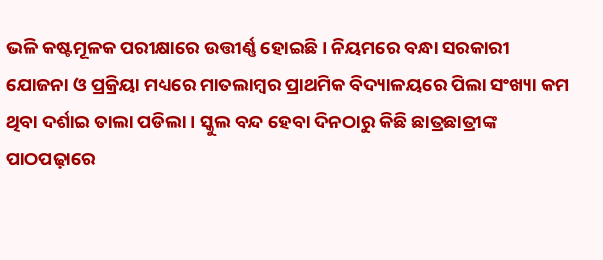ଭଳି କଷ୍ଟମୂଳକ ପରୀକ୍ଷାରେ ଉତ୍ତୀର୍ଣ୍ଣ ହୋଇଛି । ନିୟମରେ ବନ୍ଧା ସରକାରୀ ଯୋଜନା ଓ ପ୍ରକ୍ରିୟା ମଧ୍ୟରେ ମାତଲାମ୍ବର ପ୍ରାଥମିକ ବିଦ୍ୟାଳୟରେ ପିଲା ସଂଖ୍ୟା କମ ଥିବା ଦର୍ଶାଇ ତାଲା ପଡିଲା । ସ୍କୁଲ ବନ୍ଦ ହେବା ଦିନଠାରୁ କିଛି ଛାତ୍ରଛାତ୍ରୀଙ୍କ ପାଠପଢ଼ାରେ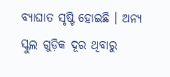ବ୍ୟାଘାତ ସୃଷ୍ଟି ହୋଇଛି । ଅନ୍ୟ ସ୍କୁଲ ଗୁଡ଼ିକ ଦୂର ଥିବାରୁ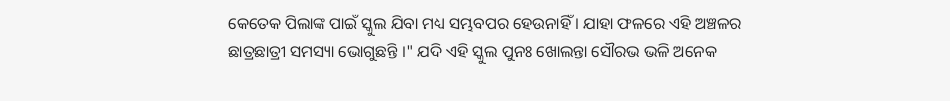କେତେକ ପିଲାଙ୍କ ପାଇଁ ସ୍କୁଲ ଯିବା ମଧ୍ୟ ସମ୍ଭବପର ହେଉନାହିଁ । ଯାହା ଫଳରେ ଏହି ଅଞ୍ଚଳର ଛାତ୍ରଛାତ୍ରୀ ସମସ୍ୟା ଭୋଗୁଛନ୍ତି ।" ଯଦି ଏହି ସ୍କୁଲ ପୁନଃ ଖୋଲନ୍ତା ସୌରଭ ଭଳି ଅନେକ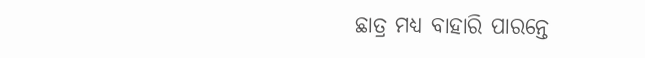ଛାତ୍ର ମଧ୍ୟ ବାହାରି ପାରନ୍ତେ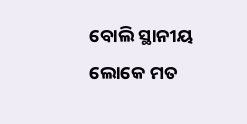ବୋଲି ସ୍ଥାନୀୟ ଲୋକେ ମତ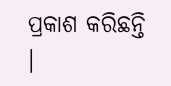ପ୍ରକାଶ କରିଛନ୍ତି ।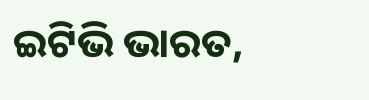ଇଟିଭି ଭାରତ,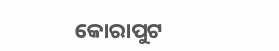କୋରାପୁଟ